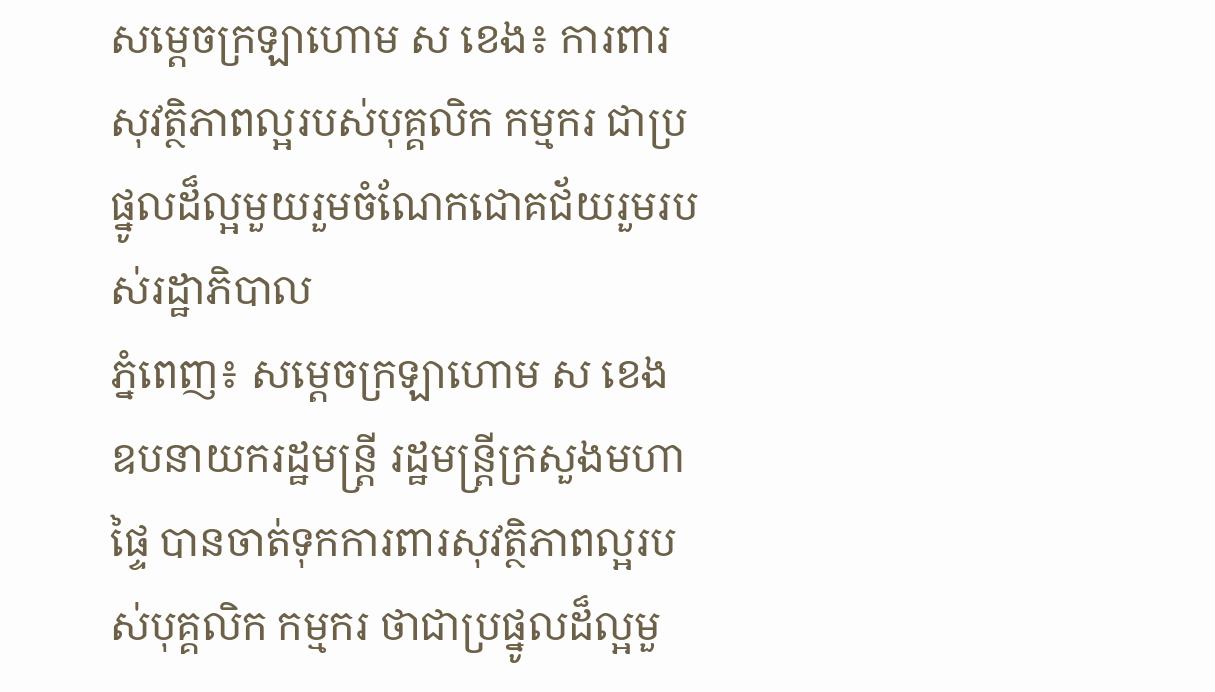សម្ដេចក្រឡាហោម ស ខេង៖ ការពារសុវត្ថិភាពល្អរបស់បុគ្គលិក កម្មករ ជាប្រផ្នូលដ៏ល្អមួយរួមចំណែកជោគជ័យរួមរបស់រដ្ឋាភិបាល
ភ្នំពេញ៖ សម្ដេចក្រឡាហោម ស ខេង ឧបនាយករដ្ឋមន្រ្តី រដ្ឋមន្ត្រីក្រសួងមហាផ្ទៃ បានចាត់ទុកការពារសុវត្ថិភាពល្អរបស់បុគ្គលិក កម្មករ ថាជាប្រផ្នូលដ៏ល្អមួ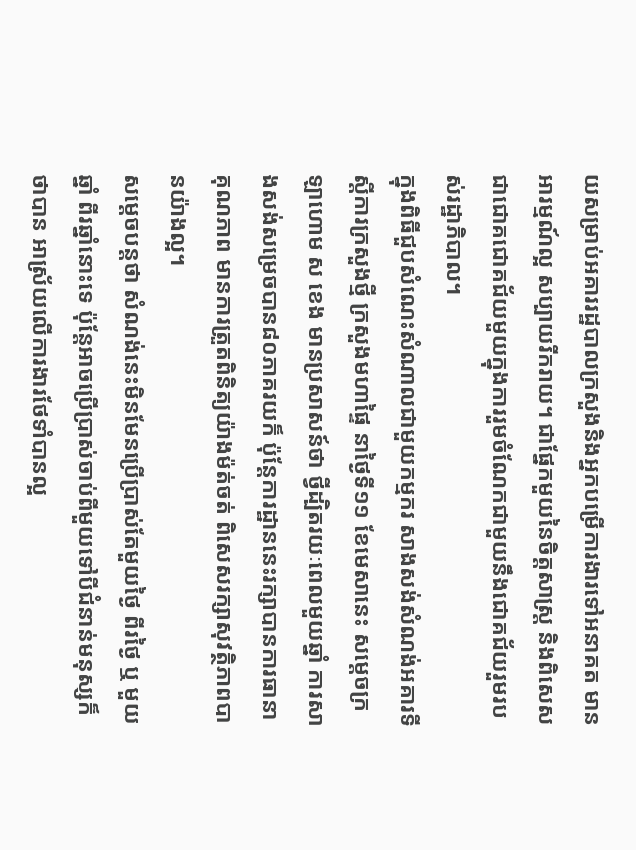យសម្រាប់អគាររដ្ឋបាលក្រសួងនិងអ្នកបម្រើការងារទៅអនាគត មានអារម្មណ៍ល្អ សប្បាយរីករាយ។ ជាផ្នែកមួយនៃចិត្តសាស្រ្ត និងពិសេសជាជោគជោគជ័យមួយក្នុងការរួមចំណែកជាមួយនឹងជោគជ័យរួមរបស់រដ្ឋាភិបាល។
ក្នុងពិធីជួបសំណេះសំណាលជាមួយកម្មករ សាងសង់សំណង់អគារទីស្តីការក្រសួងថ្មី ក្រសួងមហាផ្ទៃ នាថ្ងៃទី១១ ខែមេសានេះ សម្ដេចក្រឡាហោម ស ខេង មានប្រសាសន៍ថា ថ្វីដ្បិតរយៈពេលមួយឆ្នាំ ការសាងសង់សម្រេចបាន៨០ភាគរយក៏ ប៉ុន្តែការដ្ឋាននេះរក្សាបានការធានាគុណភាព មានការត្រួតពិនិត្យយ៉ាងម៉ត់ចត់ ពិសេសរក្សាសុវត្ថិភាពបានយ៉ាងល្អ។
សម្ដេចបន្តថា សំណង់នេះមិនមែនប្រើប្រាស់តែមួយថ្ងៃ ពីរថ្ងៃ ឬ មួយឆ្នាំ ពីរឆ្នាំនោះទេ ប៉ុន្តែអាចប្រើប្រាស់ចាប់ពីមួយទៅបីជំនាន់មនុស្សក៏ថាបាន អាស្រ័យលើការងារថែទាំបានល្អ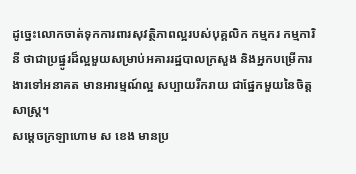ដូច្នេះលោកចាត់ទុកការពារសុវត្ថិភាពល្អរបស់បុគ្គលិក កម្មករ កម្មការិនី ថាជាប្រផ្នូរដ៏ល្អមួយសម្រាប់អគាររដ្ឋបាលក្រសួង និងអ្នកបម្រើការងារទៅអនាគត មានអារម្មណ៍ល្អ សប្បាយរីករាយ ជាផ្នែកមួយនៃចិត្តសាស្រ្ត។
សម្ដេចក្រឡាហោម ស ខេង មានប្រ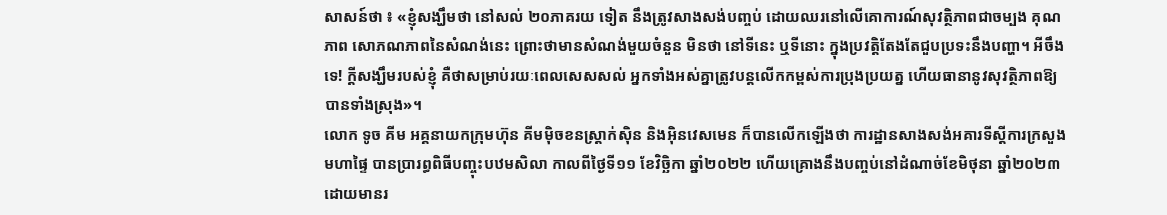សាសន៍ថា ៖ «ខ្ញុំសង្ឃឹមថា នៅសល់ ២០ភាគរយ ទៀត នឹងត្រូវសាងសង់បញ្ចប់ ដោយឈរនៅលើគោការណ៍សុវត្ថិភាពជាចម្បង គុណភាព សោភណភាពនៃសំណង់នេះ ព្រោះថាមានសំណង់មួយចំនួន មិនថា នៅទីនេះ ឬទីនោះ ក្នុងប្រវត្តិតែងតែជួបប្រទះនឹងបញ្ហា។ អីចឹងទេ! ក្តីសង្ឃឹមរបស់ខ្ញុំ គឺថាសម្រាប់រយៈពេលសេសសល់ អ្នកទាំងអស់គ្នាត្រូវបន្តលើកកម្ពស់ការប្រុងប្រយត្ន ហើយធានានូវសុវត្ថិភាពឱ្យបានទាំងស្រុង»។
លោក ទូច គីម អគ្គនាយកក្រុមហ៊ុន គីមម៉ិចខនស្ត្រាក់ស៊ិន និងអ៊ិនវេសមេន ក៏បានលើកឡើងថា ការដ្ឋានសាងសង់អគារទីស្ដីការក្រសួងមហាផ្ទៃ បានប្រារព្ធពិធីបញ្ចុះបឋមសិលា កាលពីថ្ងៃទី១១ ខែវិច្ឆិកា ឆ្នាំ២០២២ ហើយគ្រោងនឹងបញ្ចប់នៅដំណាច់ខែមិថុនា ឆ្នាំ២០២៣ ដោយមានរ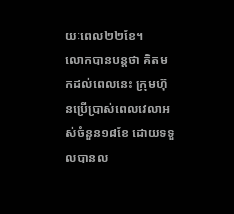យៈពេល២២ខែ។
លោកបានបន្តថា គិតមកដល់ពេលនេះ ក្រុមហ៊ុនប្រើប្រាស់ពេលវេលាអស់ចំនួន១៨ខែ ដោយទទួលបានល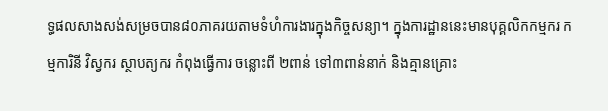ទ្ធផលសាងសង់សម្រចបាន៨០ភាគរយតាមទំហំការងារក្នុងកិច្ចសន្យា។ ក្នុងការដ្ឋាននេះមានបុគ្គលិកកម្មករ កម្មការិនី វិស្វករ ស្ថាបត្យករ កំពុងធ្វើការ ចន្លោះពី ២ពាន់ ទៅ៣ពាន់នាក់ និងគ្មានគ្រោះ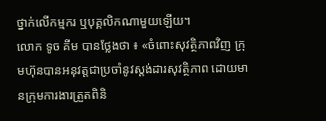ថ្នាក់លើកម្មករ ឬបុគ្គលិកណាមួយឡើយ។
លោក ទូច គីម បានថ្លែងថា ៖ «ចំពោះសុវត្ថិភាពវិញ ក្រុមហ៊ុនបានអនុវត្តជាប្រចាំនូវស្តង់ដារសុវត្ថិភាព ដោយមានក្រុមការងារត្រួតពិនិ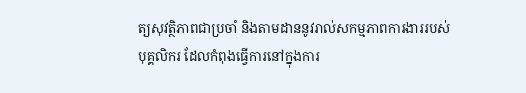ត្យសុវត្ថិភាពជាប្រចាំ និងតាមដាននូវរាល់សកម្មភាពការងាររបស់បុគ្គលិករ ដែលកំពុងធ្វើការនៅក្នុងការ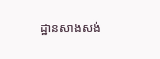ដ្ឋានសាងសង់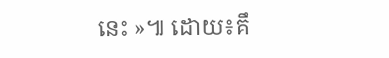នេះ »៕ ដោយ៖គឹ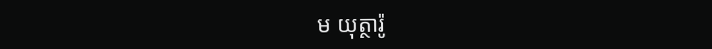ម យុត្ថារ៉ូ